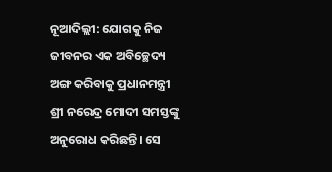ନୂଆଦିଲ୍ଲୀ: ଯୋଗକୁ ନିଜ ଜୀବନର ଏକ ଅବିଚ୍ଛେଦ୍ୟ ଅଙ୍ଗ କରିବାକୁ ପ୍ରଧାନମନ୍ତ୍ରୀ ଶ୍ରୀ ନରେନ୍ଦ୍ର ମୋଦୀ ସମସ୍ତଙ୍କୁ ଅନୁରୋଧ କରିଛନ୍ତି। ସେ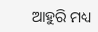ଆହୁରି ମଧ୍ୟ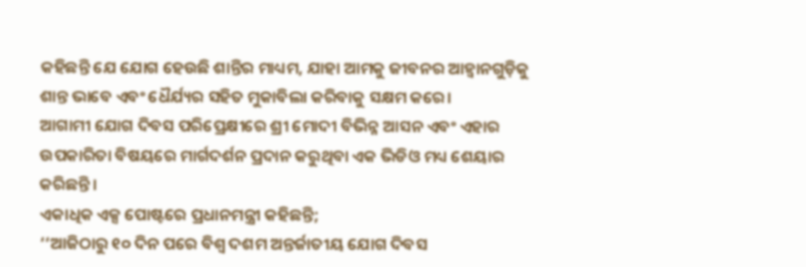କହିଛନ୍ତି ଯେ ଯୋଗ ହେଉଛି ଶାନ୍ତିର ମାଧ୍ୟମ, ଯାହା ଆମକୁ ଜୀବନର ଆହ୍ୱାନଗୁଡ଼ିକୁ ଶାନ୍ତ ଭାବେ ଏବଂ ଧୈର୍ଯ୍ୟର ସହିତ ମୁକାବିଲା କରିବାକୁ ସକ୍ଷମ କରେ।
ଆଗାମୀ ଯୋଗ ଦିବସ ପରିପ୍ରେକ୍ଷୀରେ ଶ୍ରୀ ମୋଦୀ ବିଭିନ୍ନ ଆସନ ଏବଂ ଏହାର ଉପକାରିତା ବିଷୟରେ ମାର୍ଗଦର୍ଶନ ପ୍ରଦାନ କରୁଥିବା ଏକ ଭିଡିଓ ମଧ୍ୟ ଶେୟାର କରିଛନ୍ତି।
ଏକାଧିକ ଏକ୍ସ ପୋଷ୍ଟରେ ପ୍ରଧାନମନ୍ତ୍ରୀ କହିଛନ୍ତି;
‘‘ଆଜିଠାରୁ ୧୦ ଦିନ ପରେ ବିଶ୍ୱ ଦଶମ ଅନ୍ତର୍ଜାତୀୟ ଯୋଗ ଦିବସ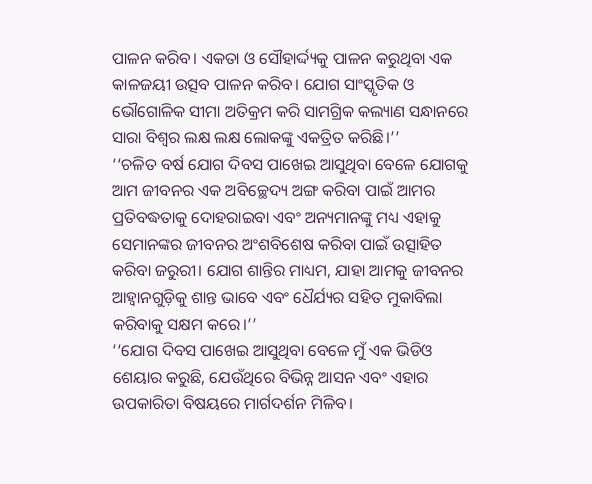ପାଳନ କରିବ। ଏକତା ଓ ସୌହାର୍ଦ୍ଦ୍ୟକୁ ପାଳନ କରୁଥିବା ଏକ କାଳଜୟୀ ଉତ୍ସବ ପାଳନ କରିବ। ଯୋଗ ସାଂସ୍କୃତିକ ଓ ଭୌଗୋଳିକ ସୀମା ଅତିକ୍ରମ କରି ସାମଗ୍ରିକ କଲ୍ୟାଣ ସନ୍ଧାନରେ ସାରା ବିଶ୍ୱର ଲକ୍ଷ ଲକ୍ଷ ଲୋକଙ୍କୁ ଏକତ୍ରିତ କରିଛି।’’
‘‘ଚଳିତ ବର୍ଷ ଯୋଗ ଦିବସ ପାଖେଇ ଆସୁଥିବା ବେଳେ ଯୋଗକୁ ଆମ ଜୀବନର ଏକ ଅବିଚ୍ଛେଦ୍ୟ ଅଙ୍ଗ କରିବା ପାଇଁ ଆମର ପ୍ରତିବଦ୍ଧତାକୁ ଦୋହରାଇବା ଏବଂ ଅନ୍ୟମାନଙ୍କୁ ମଧ୍ୟ ଏହାକୁ ସେମାନଙ୍କର ଜୀବନର ଅଂଶବିଶେଷ କରିବା ପାଇଁ ଉତ୍ସାହିତ କରିବା ଜରୁରୀ। ଯୋଗ ଶାନ୍ତିର ମାଧ୍ୟମ, ଯାହା ଆମକୁ ଜୀବନର ଆହ୍ୱାନଗୁଡ଼ିକୁ ଶାନ୍ତ ଭାବେ ଏବଂ ଧୈର୍ଯ୍ୟର ସହିତ ମୁକାବିଲା କରିବାକୁ ସକ୍ଷମ କରେ।’’
‘‘ଯୋଗ ଦିବସ ପାଖେଇ ଆସୁଥିବା ବେଳେ ମୁଁ ଏକ ଭିଡିଓ ଶେୟାର କରୁଛି, ଯେଉଁଥିରେ ବିଭିନ୍ନ ଆସନ ଏବଂ ଏହାର ଉପକାରିତା ବିଷୟରେ ମାର୍ଗଦର୍ଶନ ମିଳିବ।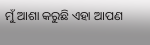ମୁଁ ଆଶା କରୁଛି ଏହା ଆପଣ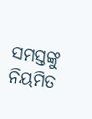ସମସ୍ତଙ୍କୁ ନିୟମିତ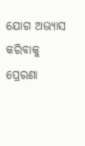ଯୋଗ ଅଭ୍ୟାସ କରିବାକୁ ପ୍ରେରଣା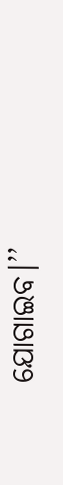ଯୋଗାଇବ।’’